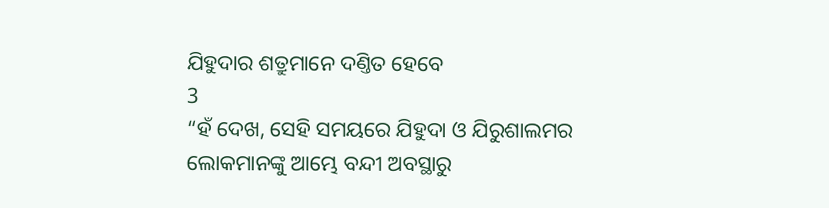ଯିହୁଦାର ଶତ୍ରୁମାନେ ଦଣ୍ତିତ ହେବେ
3
“ହଁ ଦେଖ, ସେହି ସମୟରେ ଯିହୁଦା ଓ ଯିରୁଶାଲମର ଲୋକମାନଙ୍କୁ ଆମ୍ଭେ ବନ୍ଦୀ ଅବସ୍ଥାରୁ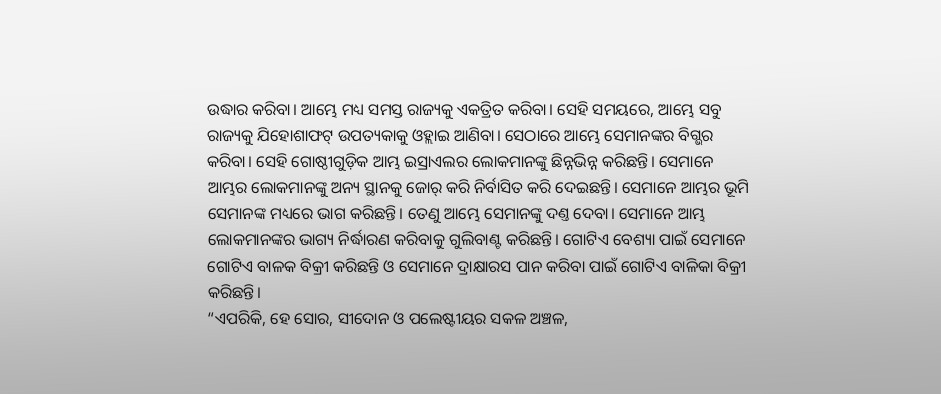ଉଦ୍ଧାର କରିବା। ଆମ୍ଭେ ମଧ୍ୟ ସମସ୍ତ ରାଜ୍ୟକୁ ଏକତ୍ରିତ କରିବା। ସେହି ସମୟରେ, ଆମ୍ଭେ ସବୁ ରାଜ୍ୟକୁ ଯିହୋଶାଫଟ୍ ଉପତ୍ୟକାକୁ ଓହ୍ଲାଇ ଆଣିବା। ସେଠାରେ ଆମ୍ଭେ ସେମାନଙ୍କର ବିଗ୍ଭର କରିବା। ସେହି ଗୋଷ୍ଠୀଗୁଡ଼ିକ ଆମ୍ଭ ଇସ୍ରାଏଲର ଲୋକମାନଙ୍କୁ ଛିନ୍ନଭିନ୍ନ କରିଛନ୍ତି। ସେମାନେ ଆମ୍ଭର ଲୋକମାନଙ୍କୁ ଅନ୍ୟ ସ୍ଥାନକୁ ଜୋର୍ କରି ନିର୍ବାସିତ କରି ଦେଇଛନ୍ତି। ସେମାନେ ଆମ୍ଭର ଭୂମି ସେମାନଙ୍କ ମଧ୍ୟରେ ଭାଗ କରିଛନ୍ତି। ତେଣୁ ଆମ୍ଭେ ସେମାନଙ୍କୁ ଦଣ୍ତ ଦେବା। ସେମାନେ ଆମ୍ଭ ଲୋକମାନଙ୍କର ଭାଗ୍ୟ ନିର୍ଦ୍ଧାରଣ କରିବାକୁ ଗୁଲିବାଣ୍ଟ କରିଛନ୍ତି। ଗୋଟିଏ ବେଶ୍ୟା ପାଇଁ ସେମାନେ ଗୋଟିଏ ବାଳକ ବିକ୍ରୀ କରିଛନ୍ତି ଓ ସେମାନେ ଦ୍ରାକ୍ଷାରସ ପାନ କରିବା ପାଇଁ ଗୋଟିଏ ବାଳିକା ବିକ୍ରୀ କରିଛନ୍ତି।
“ଏପରିକି, ହେ ସୋର, ସୀଦୋନ ଓ ପଲେଷ୍ଟୀୟର ସକଳ ଅଞ୍ଚଳ,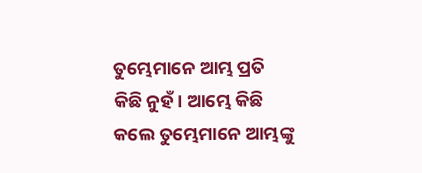ତୁମ୍ଭେମାନେ ଆମ୍ଭ ପ୍ରତି କିଛି ନୁହଁ। ଆମ୍ଭେ କିଛି କଲେ ତୁମ୍ଭେମାନେ ଆମ୍ଭଙ୍କୁ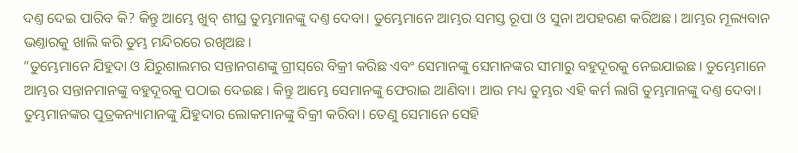ଦଣ୍ତ ଦେଇ ପାରିବ କି? କିନ୍ତୁ ଆମ୍ଭେ ଖୁବ୍ ଶୀଘ୍ର ତୁମ୍ଭମାନଙ୍କୁ ଦଣ୍ତ ଦେବା। ତୁମ୍ଭେମାନେ ଆମ୍ଭର ସମସ୍ତ ରୂପା ଓ ସୁନା ଅପହରଣ କରିଅଛ। ଆମ୍ଭର ମୂଲ୍ୟବାନ ଭଣ୍ତାରକୁ ଖାଲି କରି ତୁମ୍ଭ ମନ୍ଦିରରେ ରଖିଅଛ।
“ତୁମ୍ଭେମାନେ ଯିହୁଦା ଓ ଯିରୁଶାଲମର ସନ୍ତାନଗଣଙ୍କୁ ଗ୍ରୀ‌‌ସ୍‌‌ରେ ବିକ୍ରୀ କରିଛ ଏବଂ ସେମାନଙ୍କୁ ସେମାନଙ୍କର ସୀମାରୁ ବହୁଦୂରକୁ ନେଇଯାଇଛ। ତୁମ୍ଭେମାନେ ଆମ୍ଭର ସନ୍ତାନମାନଙ୍କୁ ବହୁଦୂରକୁ ପଠାଇ ଦେଇଛ। କିନ୍ତୁ ଆମ୍ଭେ ସେମାନଙ୍କୁ ଫେରାଇ ଆଣିବା। ଆଉ ମଧ୍ୟ ତୁମ୍ଭର ଏହି କର୍ମ ଲାଗି ତୁମ୍ଭମାନଙ୍କୁ ଦଣ୍ତ ଦେବା। ତୁମ୍ଭମାନଙ୍କର ପୁତ୍ରକନ୍ୟାମାନଙ୍କୁ ଯିହୁଦାର ଲୋକମାନଙ୍କୁ ବିକ୍ରୀ କରିବା। ତେଣୁ ସେମାନେ ସେହି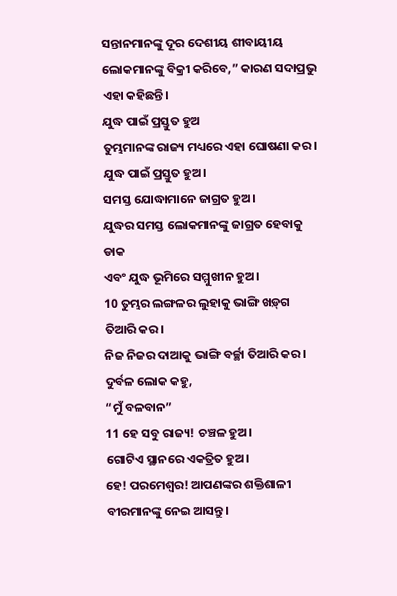ସନ୍ତାନମାନଙ୍କୁ ଦୂର ଦେଶୀୟ ଶୀବାୟୀୟ ଲୋକମାନଙ୍କୁ ବିକ୍ରୀ କରିବେ,” କାରଣ ସଦାପ୍ରଭୁ ଏହା କହିଛନ୍ତି।
ଯୁଦ୍ଧ ପାଇଁ ପ୍ରସ୍ତୁତ ହୁଅ
ତୁମ୍ଭମାନଙ୍କ ରାଜ୍ୟ ମଧ୍ୟରେ ଏହା ଘୋଷଣା କର।
ଯୁଦ୍ଧ ପାଇଁ ପ୍ରସ୍ତୁତ ହୁଅ।
ସମସ୍ତ ଯୋଦ୍ଧାମାନେ ଜାଗ୍ରତ ହୁଅ।
ଯୁଦ୍ଧର ସମସ୍ତ ଲୋକମାନଙ୍କୁ ଜାଗ୍ରତ ହେବାକୁ ଡାକ
ଏବଂ ଯୁଦ୍ଧ ଭୂମିରେ ସମ୍ମୁଖୀନ ହୁଅ।
10 ତୁମ୍ଭର ଲଙ୍ଗଳର ଲୁହାକୁ ଭାଙ୍ଗି ‌‌ଖ‌ଡ଼୍‌ଗ ତିଆରି କର।
ନିଜ ନିଜର ଦାଆକୁ ଭାଙ୍ଗି ବର୍ଚ୍ଛା ତିଆରି କର।
ଦୁର୍ବଳ ଲୋକ କହୁ,
“ମୁଁ ବଳବାନ”
11 ହେ ସବୁ ରାଜ୍ୟ! ଚଞ୍ଚଳ ହୁଅ।
ଗୋଟିଏ ସ୍ଥାନରେ ଏକତ୍ରିତ ହୁଅ।
ହେ! ପରମେଶ୍ୱର! ଆପଣଙ୍କର ଶକ୍ତିଶାଳୀ ବୀରମାନଙ୍କୁ ନେଇ ଆସନ୍ତୁ।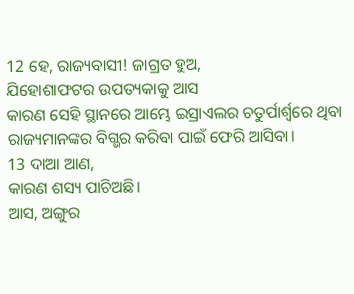12 ହେ, ରାଜ୍ୟବାସୀ! ଜାଗ୍ରତ ହୁଅ,
ଯିହୋଶାଫଟର ଉପତ୍ୟକାକୁ ଆସ
କାରଣ ସେହି ସ୍ଥାନରେ ଆମ୍ଭେ ଇସ୍ରାଏଲର ଚତୁର୍ପାର୍ଶ୍ୱରେ ଥିବା
ରାଜ୍ୟମାନଙ୍କର ବିଗ୍ଭର କରିବା ପାଇଁ ଫେରି ଆସିବା।
13 ଦାଆ ଆଣ,
କାରଣ ଶସ୍ୟ ପାଚିଅଛି।
ଆସ, ଅଙ୍ଗୁର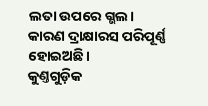ଲତା ଉପରେ ଗ୍ଭଲ।
କାରଣ ଦ୍ରାକ୍ଷାରସ ପରିପୂର୍ଣ୍ଣ ହୋଇଅଛି।
କୁଣ୍ତଗୁଡ଼ିକ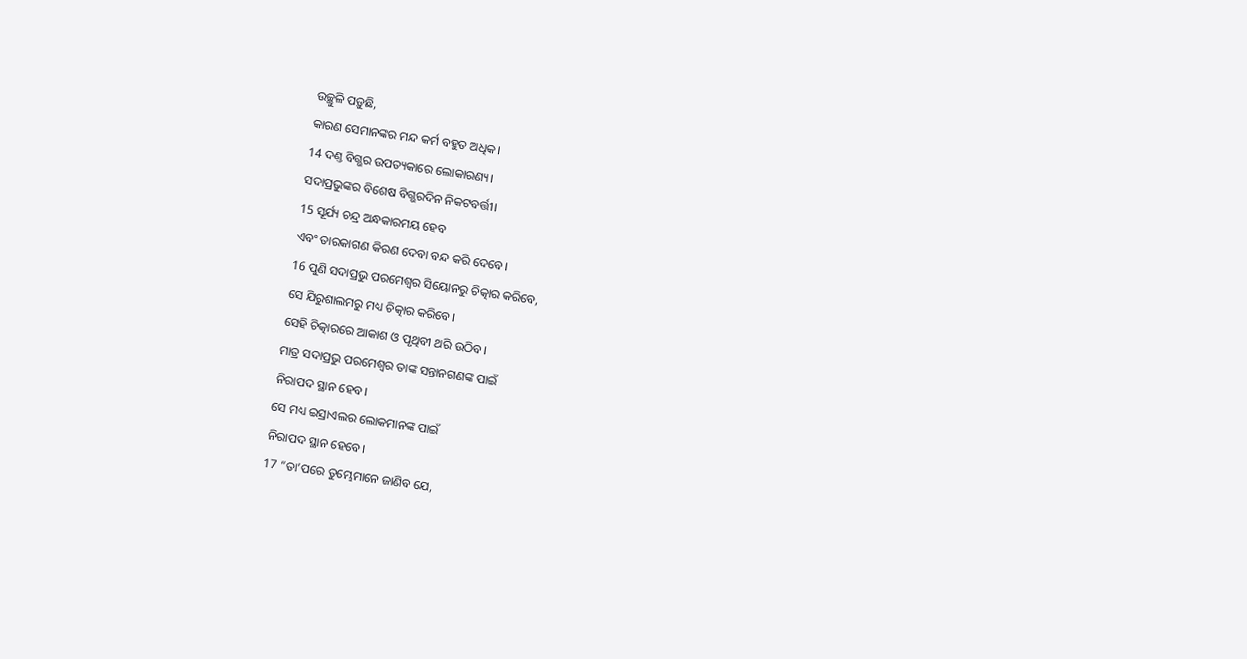ଉଚ୍ଛୁଳି ପଡ଼ୁଛି,
କାରଣ ସେମାନଙ୍କର ମନ୍ଦ କର୍ମ ବହୁତ ଅଧିକ।
14 ଦଣ୍ତ ବିଗ୍ଭର ଉପତ୍ୟକାରେ ଲୋକାରଣ୍ୟ।
ସଦାପ୍ରଭୁଙ୍କର ବିଶେଷ ବିଗ୍ଭରଦିନ ନିକଟବର୍ତ୍ତୀ।
15 ସୂର୍ଯ୍ୟ ଚନ୍ଦ୍ର ଅନ୍ଧକାରମୟ ହେବ
ଏବଂ ତାରକାଗଣ କିରଣ ଦେବା ବନ୍ଦ କରି ଦେବେ।
16 ପୁଣି ସଦାପ୍ରଭୁ ପରମେଶ୍ୱର ସିୟୋନରୁ ଚିତ୍କାର କରିବେ,
ସେ ଯିରୁଶାଲମରୁ ମଧ୍ୟ ଚିତ୍କାର କରିବେ।
ସେହି ଚିତ୍କାରରେ ଆକାଶ ଓ ପୃଥିବୀ ଥରି ଉଠିବ।
ମାତ୍ର ସଦାପ୍ରଭୁ ପରମେଶ୍ୱର ତାଙ୍କ ସନ୍ତାନଗଣଙ୍କ ପାଇଁ
ନିରାପଦ ସ୍ଥାନ ହେବ।
ସେ ମଧ୍ୟ ଇସ୍ରାଏଲର ଲୋକମାନଙ୍କ ପାଇଁ
ନିରାପଦ ସ୍ଥାନ ହେବେ।
17 “ତା’ପରେ ତୁମ୍ଭେମାନେ ଜାଣିବ ଯେ,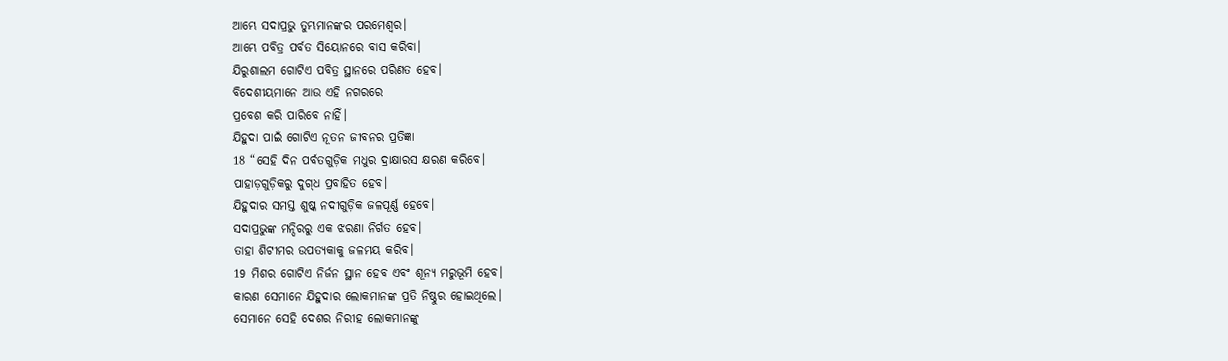ଆମ୍ଭେ ସଦାପ୍ରଭୁ ତୁମ୍ଭମାନଙ୍କର ପରମେଶ୍ୱର।
ଆମ୍ଭେ ପବିତ୍ର ପର୍ବତ ସିୟୋନରେ ବାସ କରିବା।
ଯିରୁଶାଲମ ଗୋଟିଏ ପବିତ୍ର ସ୍ଥାନରେ ପରିଣତ ହେବ।
ବିଦେଶୀୟମାନେ ଆଉ ଏହି ନଗରରେ
ପ୍ରବେଶ କରି ପାରିବେ ନାହିଁ।
ଯିହୁଦା ପାଇଁ ଗୋଟିଏ ନୂତନ ଜୀବନର ପ୍ରତିଜ୍ଞା
18 “ସେହି ଦିନ ପର୍ବତଗୁଡ଼ିକ ମଧୁର ଦ୍ରାକ୍ଷାରସ କ୍ଷରଣ କରିବେ।
ପାହାଡ଼ଗୁଡ଼ିକରୁ ଦୁ‌ଗ୍‌ଧ ପ୍ରବାହିତ ହେବ।
ଯିହୁଦାର ସମସ୍ତ ଶୁଷ୍କ ନଦୀଗୁଡ଼ିକ ଜଳପୂର୍ଣ୍ଣ ହେବେ।
ସଦାପ୍ରଭୁଙ୍କ ମନ୍ଦିରରୁ ଏକ ଝରଣା ନିର୍ଗତ ହେବ।
ତାହା ଶିଟୀମର ଉପତ୍ୟକାକୁ ଜଳମୟ କରିବ।
19 ମିଶର ଗୋଟିଏ ନିର୍ଜନ ସ୍ଥାନ ହେବ ଏବଂ ଶୂନ୍ୟ ମରୁଭୂମି ହେବ।
କାରଣ ସେମାନେ ଯିହୁଦାର ଲୋକମାନଙ୍କ ପ୍ରତି ନିଷ୍ଠୁର ହୋଇଥିଲେ।
ସେମାନେ ସେହି ଦେଶର ନିରୀହ ଲୋକମାନଙ୍କୁ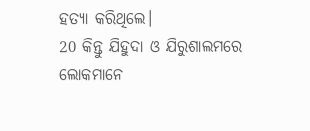ହତ୍ୟା କରିଥିଲେ।
20 କିନ୍ତୁ ଯିହୁଦା ଓ ଯିରୁଶାଲମରେ
ଲୋକମାନେ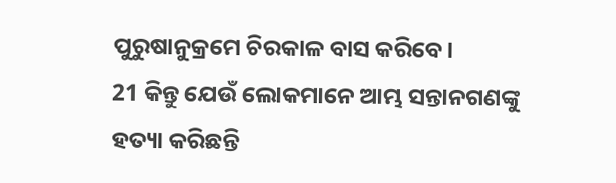ପୁରୁଷାନୁକ୍ରମେ ଚିରକାଳ ବାସ କରିବେ।
21 କିନ୍ତୁ ଯେଉଁ ଲୋକମାନେ ଆମ୍ଭ ସନ୍ତାନଗଣଙ୍କୁ ହତ୍ୟା କରିଛନ୍ତି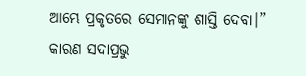ଆମ୍ଭେ ପ୍ରକୃତରେ ସେମାନଙ୍କୁ ଶାସ୍ତି ଦେବା।”
କାରଣ ସଦାପ୍ରଭୁ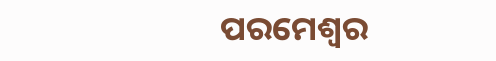ପରମେଶ୍ୱର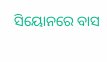ସିୟୋନରେ ବାସ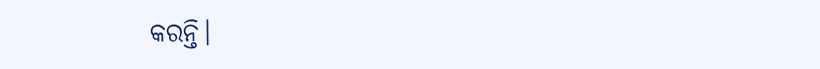କରନ୍ତି।